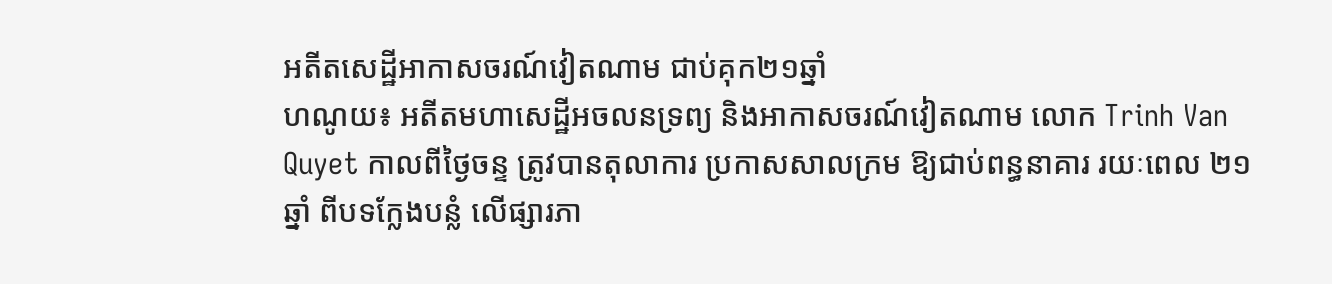អតីតសេដ្ឋីអាកាសចរណ៍វៀតណាម ជាប់គុក២១ឆ្នាំ
ហណូយ៖ អតីតមហាសេដ្ឋីអចលនទ្រព្យ និងអាកាសចរណ៍វៀតណាម លោក Trinh Van Quyet កាលពីថ្ងៃចន្ទ ត្រូវបានតុលាការ ប្រកាសសាលក្រម ឱ្យជាប់ពន្ធនាគារ រយៈពេល ២១ឆ្នាំ ពីបទក្លែងបន្លំ លើផ្សារភា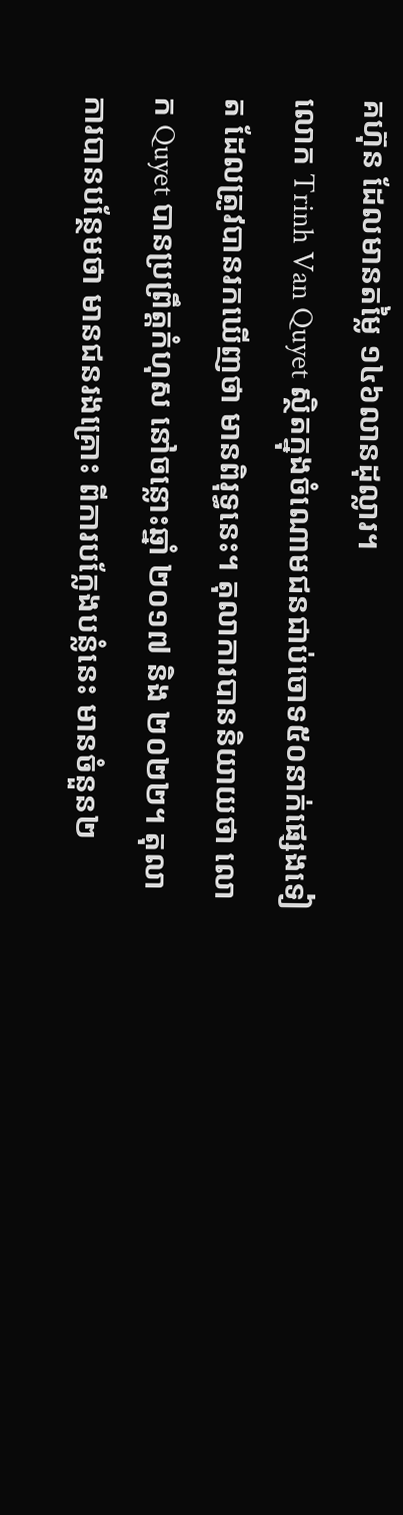គហ៊ុន ដែលមានតម្លៃ ១៤៦លានដុល្លារ។
លោក Trinh Van Quyet ស្ថិតក្នុងចំណោមជនជាប់ចោទ៥០នាក់ផ្សេងទៀត ដែលត្រូវបានរកឃើញថា មានពិរុទ្ធនេះ។ តុលាការបាននិយាយថា លោក Quyet បានប្រព្រឹត្តកំហុស នៅចន្លោះឆ្នាំ ២០១៧ និង ២០២២។ តុលាការបានបន្ថែមថា មានជនរងគ្រោះ ពីការបក្លែងបន្លំនេះ មានចំនួន២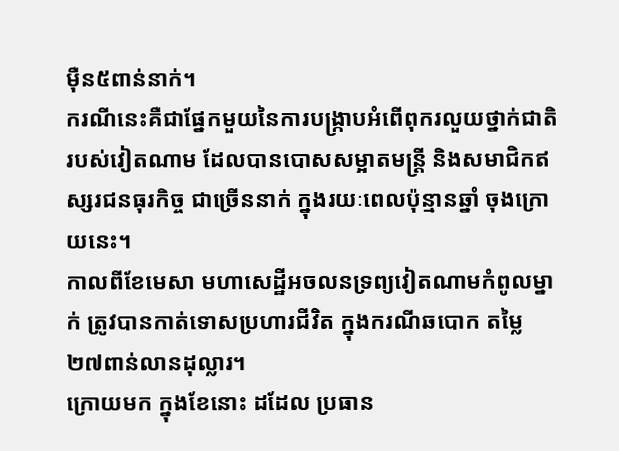ម៉ឺន៥ពាន់នាក់។
ករណីនេះគឺជាផ្នែកមួយនៃការបង្រ្កាបអំពើពុករលួយថ្នាក់ជាតិ របស់វៀតណាម ដែលបានបោសសម្អាតមន្ត្រី និងសមាជិកឥស្សរជនធុរកិច្ច ជាច្រើននាក់ ក្នុងរយៈពេលប៉ុន្មានឆ្នាំ ចុងក្រោយនេះ។
កាលពីខែមេសា មហាសេដ្ឋីអចលនទ្រព្យវៀតណាមកំពូលម្នាក់ ត្រូវបានកាត់ទោសប្រហារជីវិត ក្នុងករណីឆបោក តម្លៃ ២៧ពាន់លានដុល្លារ។
ក្រោយមក ក្នុងខែនោះ ដដែល ប្រធាន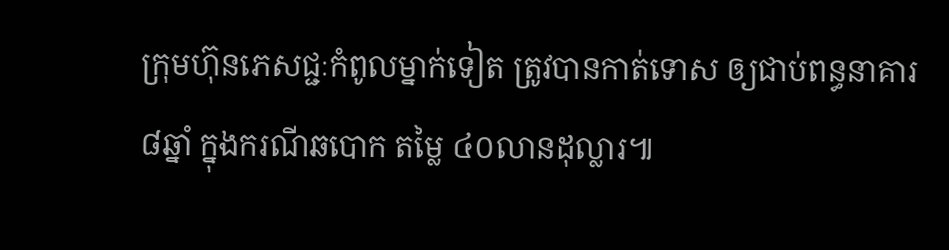ក្រុមហ៊ុនភេសជ្ជៈកំពូលម្នាក់ទៀត ត្រូវបានកាត់ទោស ឲ្យជាប់ពន្ធនាគារ៨ឆ្នាំ ក្នុងករណីឆបោក តម្លៃ ៤០លានដុល្លារ៕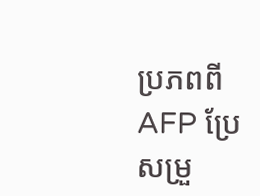ប្រភពពី AFP ប្រែសម្រួ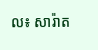ល៖ សារ៉ាត